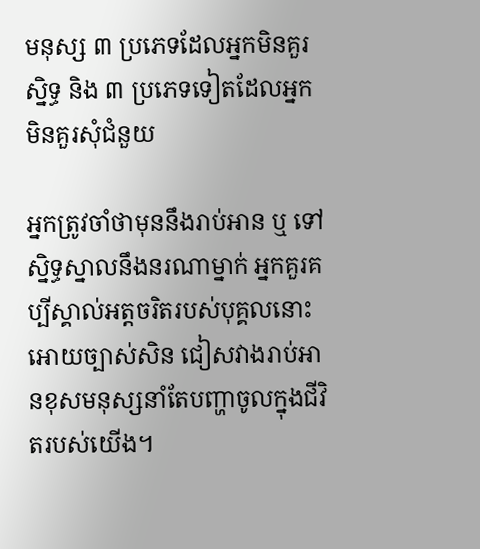មនុស្ស ៣ ប្រភេទដែលអ្នកមិនគួរស្និទ្ធ និង ៣ ប្រភេទទៀតដែលអ្នកមិនគួរសុំជំនួយ

អ្នកត្រូវចាំថាមុននឹងរាប់អាន ឬ ទៅស្និទ្ធស្នាលនឹងនរណាម្នាក់ អ្នកគួរគប្បីស្គាល់អត្តចរិតរបស់បុគ្គលនោះអោយច្បាស់សិន ជៀសវាងរាប់អានខុសមនុស្សនាំតែបញ្ហាចូលក្នុងជីវិតរបស់យើង។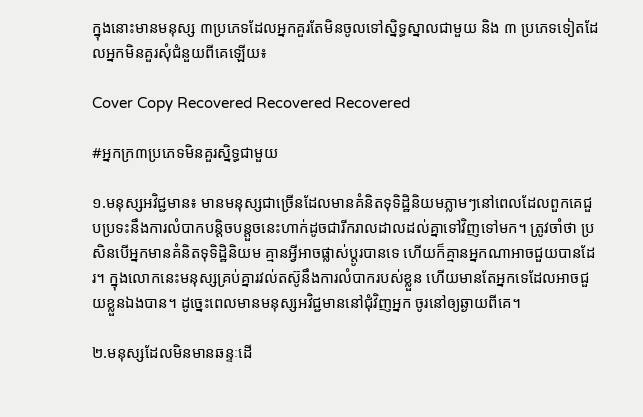ក្នុងនោះមានមនុស្ស ៣ប្រភេទដែលអ្នកគួរតែមិនចូលទៅស្និទ្ធស្នាលជាមួយ និង ៣ ប្រភេទទៀតដែលអ្នកមិនគួរសុំជំនួយពីគេឡើយ៖

Cover Copy Recovered Recovered Recovered

#អ្នកក្រ៣ប្រភេទមិនគួរស្និទ្ធជាមួយ

១.មនុស្សអវិជ្ជមាន៖ មានមនុស្សជាច្រើនដែលមានគំនិតទុទិដ្ឋិនិយមភ្លាមៗនៅពេលដែលពួកគេជួបប្រទះនឹងការលំបាកបន្តិចបន្តួចនេះហាក់ដូចជារីករាលដាលដល់គ្នាទៅវិញទៅមក។ ត្រូវចាំថា ប្រសិនបើអ្នកមានគំនិតទុទិដ្ឋិនិយម គ្មានអ្វីអាចផ្លាស់ប្តូរបានទេ ហើយក៏គ្មានអ្នកណាអាចជួយបានដែរ។ ក្នុងលោកនេះមនុស្សគ្រប់គ្នារវល់តស៊ូនឹងការលំបាករបស់ខ្លួន ហើយមានតែអ្នកទេដែលអាចជួយខ្លួនឯងបាន។ ដូច្នេះពេលមានមនុស្សអវិជ្ជមាននៅជុំវិញអ្នក ចូរនៅឲ្យឆ្ងាយពីគេ។

២.មនុស្សដែលមិនមានឆន្ទៈដើ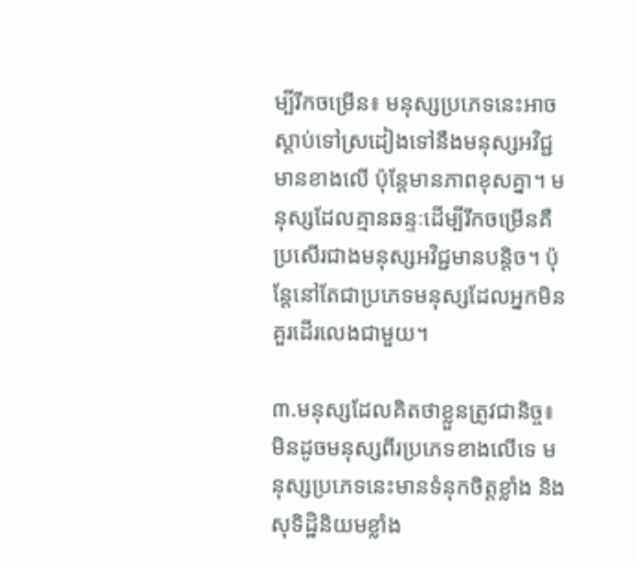ម្បីរីកចម្រើន៖ មនុស្សប្រភេទនេះអាចស្តាប់ទៅស្រដៀងទៅនឹងមនុស្សអវិជ្ជមានខាងលើ ប៉ុន្តែមានភាពខុសគ្នា។ មនុស្សដែលគ្មានឆន្ទៈដើម្បីរីកចម្រើនគឺប្រសើរជាងមនុស្សអវិជ្ជមានបន្តិច។ ប៉ុន្តែនៅតែជាប្រភេទមនុស្សដែលអ្នកមិនគួរដើរលេងជាមួយ។

៣.មនុស្សដែលគិតថាខ្លួនត្រូវជានិច្ច៖ មិនដូចមនុស្សពីរប្រភេទខាងលើទេ មនុស្សប្រភេទនេះមានទំនុកចិត្តខ្លាំង និងសុទិដ្ឋិនិយមខ្លាំង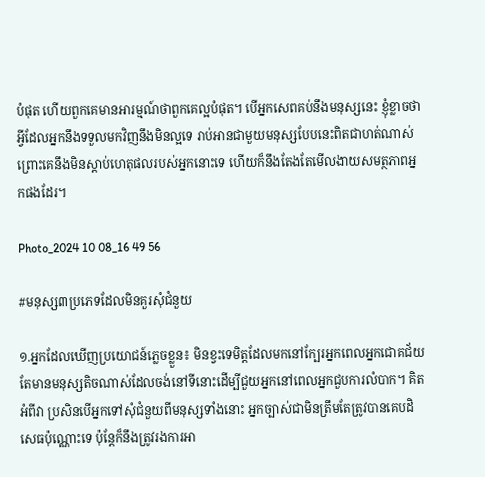បំផុត ហើយពួកគេមានអារម្មណ៍ថាពួកគេល្អបំផុត។ បើអ្នកសេពគប់នឹងមនុស្សនេះ ខ្ញុំខ្លាចថាអ្វីដែលអ្នកនឹងទទួលមកវិញនឹងមិនល្អទេ រាប់អានជាមួយមនុស្សបែបនេះពិតជាហត់ណាស់ ព្រោះគេនឹងមិនស្តាប់ហេតុផលរបស់អ្នកនោះទេ ហើយក៏នឹងតែងតែមើលងាយសមត្ថភាពអ្នកផងដែរ។

Photo_2024 10 08_16 49 56

#មនុស្ស៣ប្រភេទដែលមិនគួរសុំជំនួយ

១.អ្នកដែលឃើញប្រយោជន៍ភ្លេចខ្លួន៖ មិនខ្វះទេមិត្តដែលមកនៅក្បែរអ្នកពេលអ្នកជោគជ័យ តែមានមនុស្សតិចណាស់ដែលចង់នៅទីនោះដើម្បីជួយអ្នកនៅពេលអ្នកជួបការលំបាក។ គិតអំពីវា ប្រសិនបើអ្នកទៅសុំជំនួយពីមនុស្សទាំងនោះ អ្នកច្បាស់ជាមិនត្រឹមតែត្រូវបានគេបដិសេធប៉ុណ្ណោះទេ ប៉ុន្តែក៏នឹងត្រូវរងការអា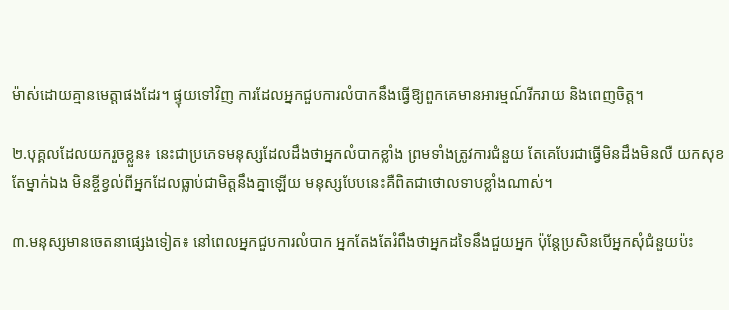ម៉ាស់ដោយគ្មានមេត្តាផងដែរ។ ផ្ទុយទៅវិញ ការដែលអ្នកជួបការលំបាកនឹងធ្វើឱ្យពួកគេមានអារម្មណ៍រីករាយ និងពេញចិត្ត។

២.បុគ្គលដែលយករួចខ្លួន៖ នេះជាប្រភេទមនុស្សដែលដឹងថាអ្នកលំបាកខ្លាំង ព្រមទាំងត្រូវការជំនួយ តែគេបែរជាធ្វើមិនដឹងមិនលឺ យកសុខតែម្នាក់ឯង មិនខ្ចីខ្វល់ពីអ្នកដែលធ្លាប់ជាមិត្តនឹងគ្នាឡើយ មនុស្សបែបនេះគឺពិតជាថោលទាបខ្លាំងណាស់។

៣.មនុស្សមានចេតនាផ្សេងទៀត៖ នៅពេលអ្នកជួបការលំបាក អ្នកតែងតែរំពឹងថាអ្នកដទៃនឹងជួយអ្នក ប៉ុន្តែប្រសិនបើអ្នកសុំជំនួយប៉ះ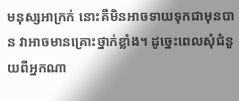មនុស្សអាក្រក់ នោះគឺមិនអាចទាយទុកជាមុនបាន វាអាចមានគ្រោះថ្នាក់ខ្លាំង។ ដូច្នេះពេលសុំជំនួយពីអ្នកណា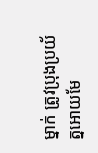ម្នាក់ ត្រូវប្រុងប្រយ័ត្នអោយមែ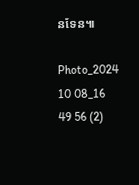នទែន៕

Photo_2024 10 08_16 49 56 (2)